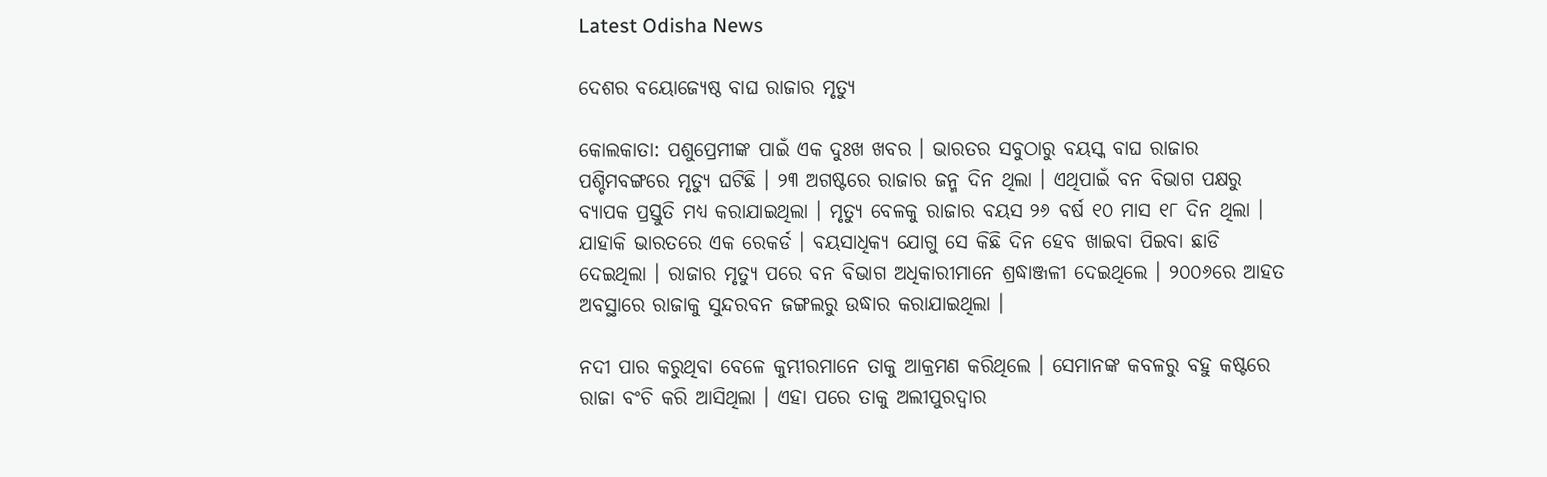Latest Odisha News

ଦେଶର ବୟୋଜ୍ୟେଷ୍ଠ ବାଘ ରାଜାର ମୃତ୍ୟୁ

କୋଲକାତା: ପଶୁପ୍ରେମୀଙ୍କ ପାଇଁ ଏକ ଦୁଃଖ ଖବର । ଭାରତର ସବୁଠାରୁ ବୟସ୍କ ବାଘ ରାଜାର ପଶ୍ଚିମବଙ୍ଗରେ ମୃତ୍ୟୁ ଘଟିଛି । ୨୩ ଅଗଷ୍ଟରେ ରାଜାର ଜନ୍ମ ଦିନ ଥିଲା । ଏଥିପାଇଁ ବନ ବିଭାଗ ପକ୍ଷରୁ ବ୍ୟାପକ ପ୍ରସ୍ତୁତି ମଧ୍ୟ କରାଯାଇଥିଲା । ମୃତ୍ୟୁ ବେଳକୁ ରାଜାର ବୟସ ୨୬ ବର୍ଷ ୧୦ ମାସ ୧୮ ଦିନ ଥିଲା । ଯାହାକି ଭାରତରେ ଏକ ରେକର୍ଡ । ବୟସାଧିକ୍ୟ ଯୋଗୁ ସେ କିଛି ଦିନ ହେବ ଖାଇବା ପିଇବା ଛାଡି ଦେଇଥିଲା । ରାଜାର ମୃତ୍ୟୁ ପରେ ବନ ବିଭାଗ ଅଧିକାରୀମାନେ ଶ୍ରଦ୍ଧାଞ୍ଜଳୀ ଦେଇଥିଲେ । ୨୦୦୬ରେ ଆହତ ଅବସ୍ଥାରେ ରାଜାକୁ ସୁନ୍ଦରବନ ଜଙ୍ଗଲରୁ ଉଦ୍ଧାର କରାଯାଇଥିଲା ।

ନଦୀ ପାର କରୁଥିବା ବେଳେ କୁମ୍ଭୀରମାନେ ତାକୁ ଆକ୍ରମଣ କରିଥିଲେ । ସେମାନଙ୍କ କବଳରୁ ବହୁ କଷ୍ଟରେ ରାଜା ବଂଚି କରି ଆସିଥିଲା । ଏହା ପରେ ତାକୁ ଅଲୀପୁରଦ୍ୱାର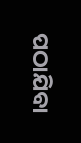ପଠାଯିବା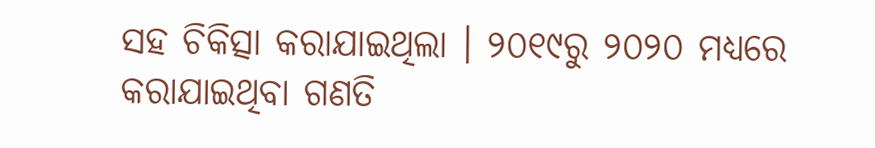ସହ ଚିକିତ୍ସା କରାଯାଇଥିଲା । ୨୦୧୯ରୁ ୨୦୨୦ ମଧ୍ୟରେ କରାଯାଇଥିବା ଗଣତି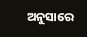ଅନୁସାରେ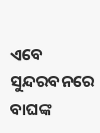ଏବେ ସୁନ୍ଦରବନରେ ବାଘଙ୍କ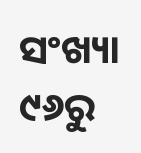ସଂଖ୍ୟା ୯୬ରୁ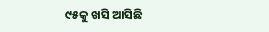୯୫କୁ ଖସି ଆସିଛି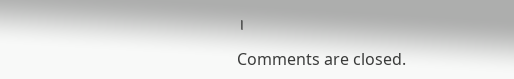।

Comments are closed.